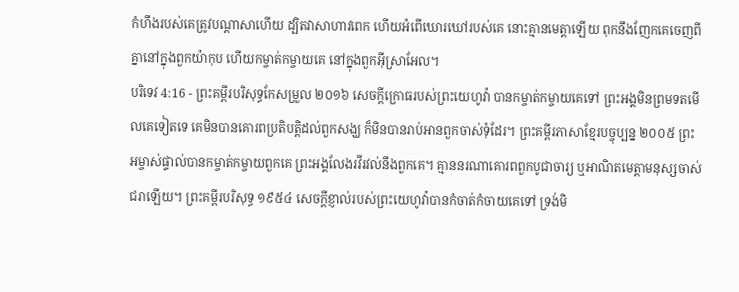កំហឹងរបស់គេត្រូវបណ្ដាសាហើយ ដ្បិតវាសាហាវពេក ហើយអំពើឃោរឃៅរបស់គេ នោះគ្មានមេត្តាឡើយ ពុកនឹងញែកគេចេញពីគ្នានៅក្នុងពួកយ៉ាកុប ហើយកម្ចាត់កម្ចាយគេ នៅក្នុងពួកអ៊ីស្រាអែល។
បរិទេវ 4:16 - ព្រះគម្ពីរបរិសុទ្ធកែសម្រួល ២០១៦ សេចក្ដីក្រោធរបស់ព្រះយេហូវ៉ា បានកម្ចាត់កម្ចាយគេទៅ ព្រះអង្គមិនព្រមទតមើលគេទៀតទេ គេមិនបានគោរពប្រតិបត្តិដល់ពួកសង្ឃ ក៏មិនបានរាប់អានពួកចាស់ទុំដែរ។ ព្រះគម្ពីរភាសាខ្មែរបច្ចុប្បន្ន ២០០៥ ព្រះអម្ចាស់ផ្ទាល់បានកម្ចាត់កម្ចាយពួកគេ ព្រះអង្គលែងរវីរវល់នឹងពួកគេ។ គ្មាននរណាគោរពពួកបូជាចារ្យ ឬអាណិតមេត្តាមនុស្សចាស់ជរាឡើយ។ ព្រះគម្ពីរបរិសុទ្ធ ១៩៥៤ សេចក្ដីខ្ញាល់របស់ព្រះយេហូវ៉ាបានកំចាត់កំចាយគេទៅ ទ្រង់មិ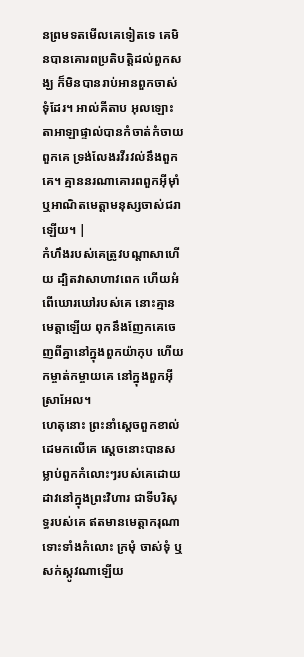នព្រមទតមើលគេទៀតទេ គេមិនបានគោរពប្រតិបត្តិដល់ពួកសង្ឃ ក៏មិនបានរាប់អានពួកចាស់ទុំដែរ។ អាល់គីតាប អុលឡោះតាអាឡាផ្ទាល់បានកំចាត់កំចាយពួកគេ ទ្រង់លែងរវីរវល់នឹងពួកគេ។ គ្មាននរណាគោរពពួកអ៊ីមុាំ ឬអាណិតមេត្តាមនុស្សចាស់ជរាឡើយ។ |
កំហឹងរបស់គេត្រូវបណ្ដាសាហើយ ដ្បិតវាសាហាវពេក ហើយអំពើឃោរឃៅរបស់គេ នោះគ្មានមេត្តាឡើយ ពុកនឹងញែកគេចេញពីគ្នានៅក្នុងពួកយ៉ាកុប ហើយកម្ចាត់កម្ចាយគេ នៅក្នុងពួកអ៊ីស្រាអែល។
ហេតុនោះ ព្រះនាំស្តេចពួកខាល់ដេមកលើគេ ស្តេចនោះបានសម្លាប់ពួកកំលោះៗរបស់គេដោយដាវនៅក្នុងព្រះវិហារ ជាទីបរិសុទ្ធរបស់គេ ឥតមានមេត្តាករុណា ទោះទាំងកំលោះ ក្រមុំ ចាស់ទុំ ឬសក់ស្កូវណាឡើយ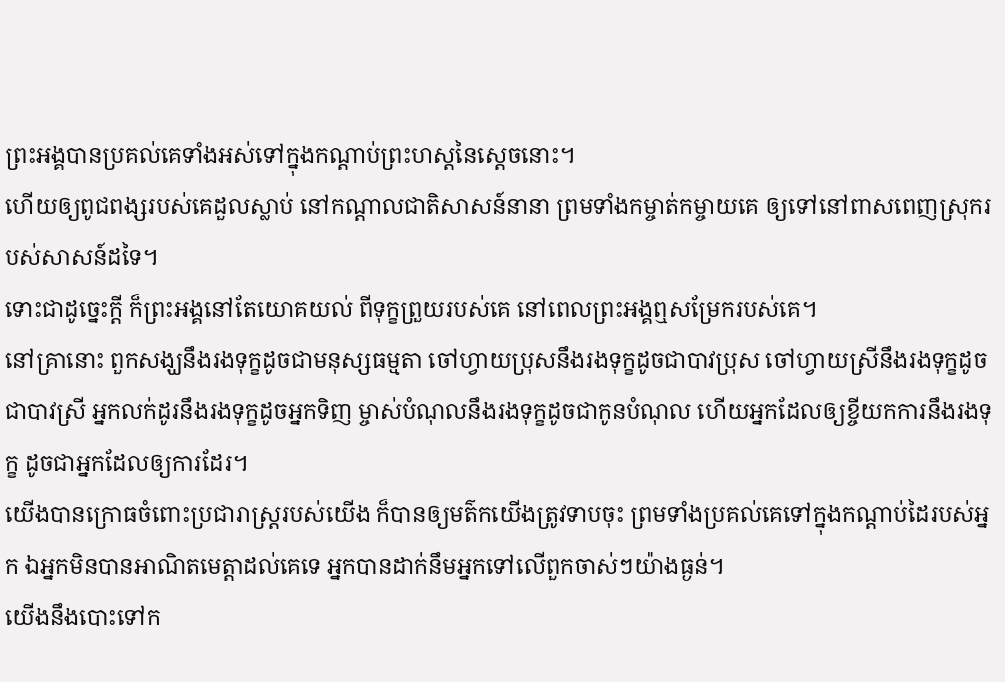ព្រះអង្គបានប្រគល់គេទាំងអស់ទៅក្នុងកណ្ដាប់ព្រះហស្តនៃស្តេចនោះ។
ហើយឲ្យពូជពង្សរបស់គេដួលស្លាប់ នៅកណ្ដាលជាតិសាសន៍នានា ព្រមទាំងកម្ចាត់កម្ចាយគេ ឲ្យទៅនៅពាសពេញស្រុករបស់សាសន៍ដទៃ។
ទោះជាដូច្នេះក្ដី ក៏ព្រះអង្គនៅតែយោគយល់ ពីទុក្ខព្រួយរបស់គេ នៅពេលព្រះអង្គឮសម្រែករបស់គេ។
នៅគ្រានោះ ពួកសង្ឃនឹងរងទុក្ខដូចជាមនុស្សធម្មតា ចៅហ្វាយប្រុសនឹងរងទុក្ខដូចជាបាវប្រុស ចៅហ្វាយស្រីនឹងរងទុក្ខដូចជាបាវស្រី អ្នកលក់ដូរនឹងរងទុក្ខដូចអ្នកទិញ ម្ចាស់បំណុលនឹងរងទុក្ខដូចជាកូនបំណុល ហើយអ្នកដែលឲ្យខ្ចីយកការនឹងរងទុក្ខ ដូចជាអ្នកដែលឲ្យការដែរ។
យើងបានក្រោធចំពោះប្រជារាស្ត្ររបស់យើង ក៏បានឲ្យមត៌កយើងត្រូវទាបចុះ ព្រមទាំងប្រគល់គេទៅក្នុងកណ្ដាប់ដៃរបស់អ្នក ឯអ្នកមិនបានអាណិតមេត្តាដល់គេទេ អ្នកបានដាក់នឹមអ្នកទៅលើពួកចាស់ៗយ៉ាងធ្ងន់។
យើងនឹងបោះទៅក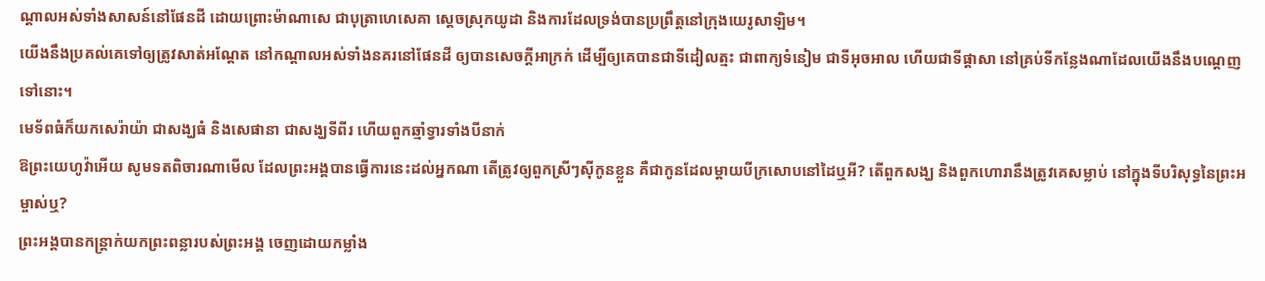ណ្ដាលអស់ទាំងសាសន៍នៅផែនដី ដោយព្រោះម៉ាណាសេ ជាបុត្រាហេសេគា ស្តេចស្រុកយូដា និងការដែលទ្រង់បានប្រព្រឹត្តនៅក្រុងយេរូសាឡិម។
យើងនឹងប្រគល់គេទៅឲ្យត្រូវសាត់អណ្តែត នៅកណ្ដាលអស់ទាំងនគរនៅផែនដី ឲ្យបានសេចក្ដីអាក្រក់ ដើម្បីឲ្យគេបានជាទីដៀលត្មះ ជាពាក្យទំនៀម ជាទីអុចអាល ហើយជាទីផ្ដាសា នៅគ្រប់ទីកន្លែងណាដែលយើងនឹងបណ្តេញទៅនោះ។
មេទ័ពធំក៏យកសេរ៉ាយ៉ា ជាសង្ឃធំ និងសេផានា ជាសង្ឃទីពីរ ហើយពួកឆ្មាំទ្វារទាំងបីនាក់
ឱព្រះយេហូវ៉ាអើយ សូមទតពិចារណាមើល ដែលព្រះអង្គបានធ្វើការនេះដល់អ្នកណា តើត្រូវឲ្យពួកស្រីៗស៊ីកូនខ្លួន គឺជាកូនដែលម្តាយបីក្រសោបនៅដៃឬអី? តើពួកសង្ឃ និងពួកហោរានឹងត្រូវគេសម្លាប់ នៅក្នុងទីបរិសុទ្ធនៃព្រះអម្ចាស់ឬ?
ព្រះអង្គបានកន្ត្រាក់យកព្រះពន្លារបស់ព្រះអង្គ ចេញដោយកម្លាំង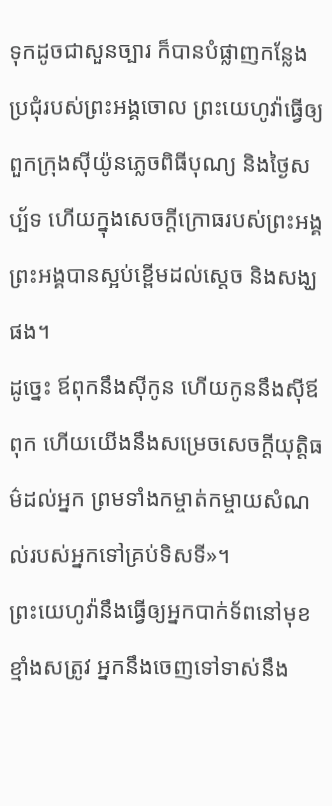ទុកដូចជាសួនច្បារ ក៏បានបំផ្លាញកន្លែងប្រជុំរបស់ព្រះអង្គចោល ព្រះយេហូវ៉ាធ្វើឲ្យពួកក្រុងស៊ីយ៉ូនភ្លេចពិធីបុណ្យ និងថ្ងៃសប្ប័ទ ហើយក្នុងសេចក្ដីក្រោធរបស់ព្រះអង្គ ព្រះអង្គបានស្អប់ខ្ពើមដល់ស្តេច និងសង្ឃផង។
ដូច្នេះ ឪពុកនឹងស៊ីកូន ហើយកូននឹងស៊ីឪពុក ហើយយើងនឹងសម្រេចសេចក្ដីយុត្តិធម៌ដល់អ្នក ព្រមទាំងកម្ចាត់កម្ចាយសំណល់របស់អ្នកទៅគ្រប់ទិសទី»។
ព្រះយេហូវ៉ានឹងធ្វើឲ្យអ្នកបាក់ទ័ពនៅមុខខ្មាំងសត្រូវ អ្នកនឹងចេញទៅទាស់នឹង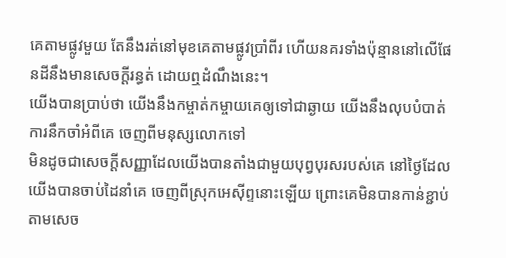គេតាមផ្លូវមួយ តែនឹងរត់នៅមុខគេតាមផ្លូវប្រាំពីរ ហើយនគរទាំងប៉ុន្មាននៅលើផែនដីនឹងមានសេចក្ដីរន្ធត់ ដោយឮដំណឹងនេះ។
យើងបានប្រាប់ថា យើងនឹងកម្ចាត់កម្ចាយគេឲ្យទៅជាឆ្ងាយ យើងនឹងលុបបំបាត់ការនឹកចាំអំពីគេ ចេញពីមនុស្សលោកទៅ
មិនដូចជាសេចក្ដីសញ្ញាដែលយើងបានតាំងជាមួយបុព្វបុរសរបស់គេ នៅថ្ងៃដែលយើងបានចាប់ដៃនាំគេ ចេញពីស្រុកអេស៊ីព្ទនោះឡើយ ព្រោះគេមិនបានកាន់ខ្ជាប់តាមសេច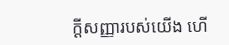ក្ដីសញ្ញារបស់យើង ហើ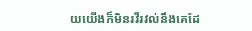យយើងក៏មិនរវីរវល់នឹងគេដែ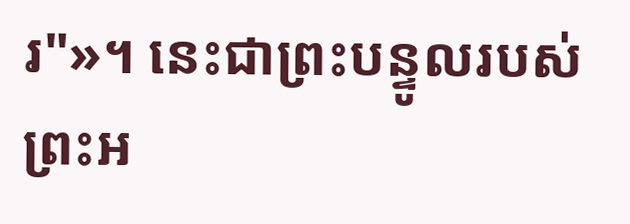រ"»។ នេះជាព្រះបន្ទូលរបស់ព្រះអ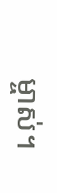ម្ចាស់។